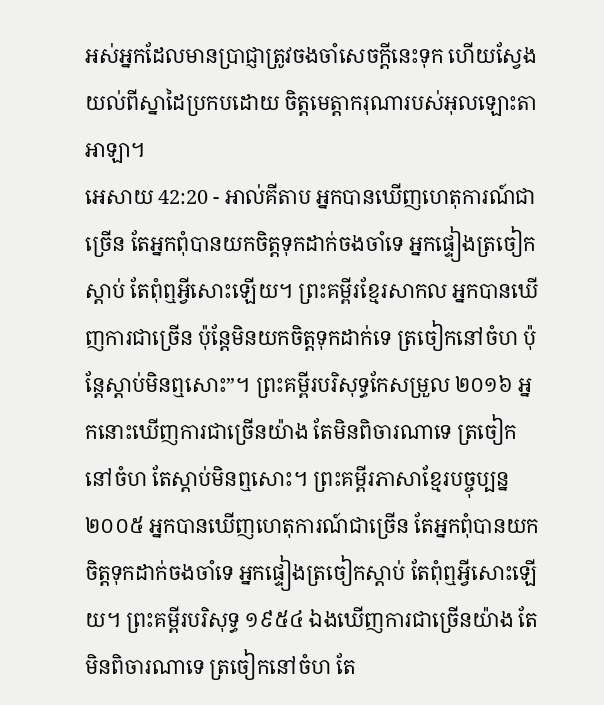អស់អ្នកដែលមានប្រាជ្ញាត្រូវចងចាំសេចក្ដីនេះទុក ហើយស្វែងយល់ពីស្នាដៃប្រកបដោយ ចិត្តមេត្តាករុណារបស់អុលឡោះតាអាឡា។
អេសាយ 42:20 - អាល់គីតាប អ្នកបានឃើញហេតុការណ៍ជាច្រើន តែអ្នកពុំបានយកចិត្តទុកដាក់ចងចាំទេ អ្នកផ្ទៀងត្រចៀកស្ដាប់ តែពុំឮអ្វីសោះឡើយ។ ព្រះគម្ពីរខ្មែរសាកល អ្នកបានឃើញការជាច្រើន ប៉ុន្តែមិនយកចិត្តទុកដាក់ទេ ត្រចៀកនៅចំហ ប៉ុន្តែស្ដាប់មិនឮសោះ”។ ព្រះគម្ពីរបរិសុទ្ធកែសម្រួល ២០១៦ អ្នកនោះឃើញការជាច្រើនយ៉ាង តែមិនពិចារណាទេ ត្រចៀកនៅចំហ តែស្តាប់មិនឮសោះ។ ព្រះគម្ពីរភាសាខ្មែរបច្ចុប្បន្ន ២០០៥ អ្នកបានឃើញហេតុការណ៍ជាច្រើន តែអ្នកពុំបានយកចិត្តទុកដាក់ចងចាំទេ អ្នកផ្ទៀងត្រចៀកស្ដាប់ តែពុំឮអ្វីសោះឡើយ។ ព្រះគម្ពីរបរិសុទ្ធ ១៩៥៤ ឯងឃើញការជាច្រើនយ៉ាង តែមិនពិចារណាទេ ត្រចៀកនៅចំហ តែ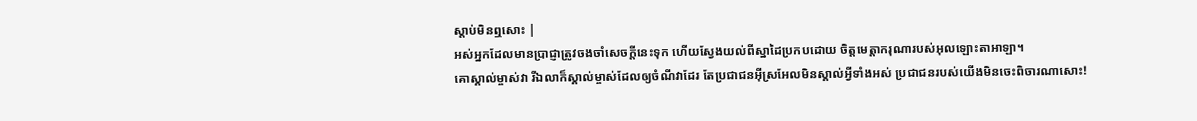ស្តាប់មិនឮសោះ |
អស់អ្នកដែលមានប្រាជ្ញាត្រូវចងចាំសេចក្ដីនេះទុក ហើយស្វែងយល់ពីស្នាដៃប្រកបដោយ ចិត្តមេត្តាករុណារបស់អុលឡោះតាអាឡា។
គោស្គាល់ម្ចាស់វា រីឯលាក៏ស្គាល់ម្ចាស់ដែលឲ្យចំណីវាដែរ តែប្រជាជនអ៊ីស្រអែលមិនស្គាល់អ្វីទាំងអស់ ប្រជាជនរបស់យើងមិនចេះពិចារណាសោះ!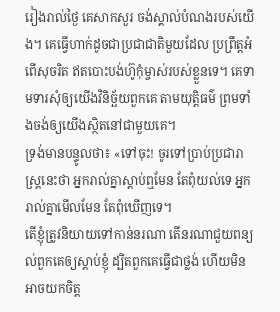រៀងរាល់ថ្ងៃ គេសាកសួរ ចង់ស្គាល់បំណងរបស់យើង។ គេធ្វើហាក់ដូចជាប្រជាជាតិមួយដែល ប្រព្រឹត្តអំពើសុចរិត ឥតបោះបង់ហ៊ូកុំម្ចាស់របស់ខ្លួនទេ។ គេទាមទារសុំឲ្យយើងវិនិច្ឆ័យពួកគេ តាមយុត្តិធម៌ ព្រមទាំងចង់ឲ្យយើងស្ថិតនៅជាមួយគេ។
ទ្រង់មានបន្ទូលថា៖ «ទៅចុះ! ចូរទៅប្រាប់ប្រជារាស្រ្ដនេះថា អ្នករាល់គ្នាស្ដាប់ឮមែន តែពុំយល់ទេ អ្នករាល់គ្នាមើលមែន តែពុំឃើញទេ។
តើខ្ញុំត្រូវនិយាយទៅកាន់នរណា តើនរណាជួយពន្យល់ពួកគេឲ្យស្ដាប់ខ្ញុំ ដ្បិតពួកគេធ្វើជាថ្លង់ ហើយមិនអាចយកចិត្ត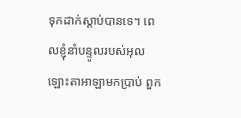ទុកដាក់ស្ដាប់បានទេ។ ពេលខ្ញុំនាំបន្ទូលរបស់អុលឡោះតាអាឡាមកប្រាប់ ពួក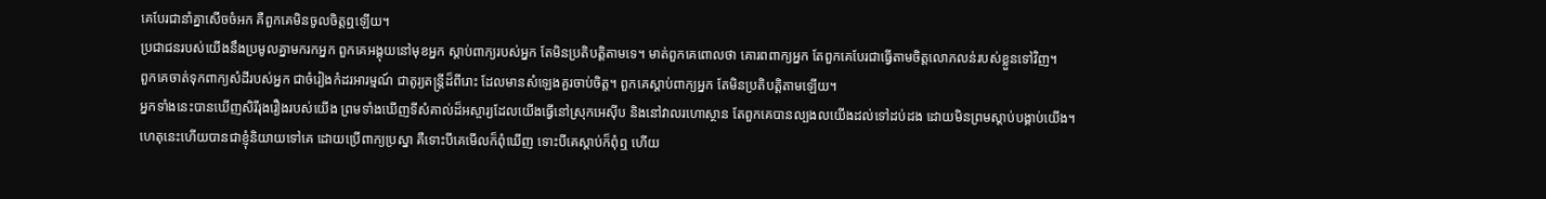គេបែរជានាំគ្នាសើចចំអក គឺពួកគេមិនចូលចិត្តឮឡើយ។
ប្រជាជនរបស់យើងនឹងប្រមូលគ្នាមករកអ្នក ពួកគេអង្គុយនៅមុខអ្នក ស្ដាប់ពាក្យរបស់អ្នក តែមិនប្រតិបត្តិតាមទេ។ មាត់ពួកគេពោលថា គោរពពាក្យអ្នក តែពួកគេបែរជាធ្វើតាមចិត្តលោភលន់របស់ខ្លួនទៅវិញ។
ពួកគេចាត់ទុកពាក្យសំដីរបស់អ្នក ជាចំរៀងកំដរអារម្មណ៍ ជាតូរ្យតន្ត្រីដ៏ពីរោះ ដែលមានសំឡេងគួរចាប់ចិត្ត។ ពួកគេស្ដាប់ពាក្យអ្នក តែមិនប្រតិបត្តិតាមឡើយ។
អ្នកទាំងនេះបានឃើញសិរីរុងរឿងរបស់យើង ព្រមទាំងឃើញទីសំគាល់ដ៏អស្ចារ្យដែលយើងធ្វើនៅស្រុកអេស៊ីប និងនៅវាលរហោស្ថាន តែពួកគេបានល្បងលយើងដល់ទៅដប់ដង ដោយមិនព្រមស្តាប់បង្គាប់យើង។
ហេតុនេះហើយបានជាខ្ញុំនិយាយទៅគេ ដោយប្រើពាក្យប្រស្នា គឺទោះបីគេមើលក៏ពុំឃើញ ទោះបីគេស្ដាប់ក៏ពុំឮ ហើយ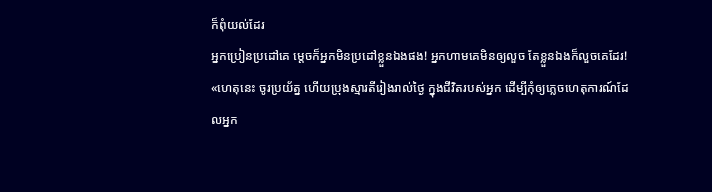ក៏ពុំយល់ដែរ
អ្នកប្រៀនប្រដៅគេ ម្ដេចក៏អ្នកមិនប្រដៅខ្លួនឯងផង! អ្នកហាមគេមិនឲ្យលួច តែខ្លួនឯងក៏លួចគេដែរ!
«ហេតុនេះ ចូរប្រយ័ត្ន ហើយប្រុងស្មារតីរៀងរាល់ថ្ងៃ ក្នុងជីវិតរបស់អ្នក ដើម្បីកុំឲ្យភ្លេចហេតុការណ៍ដែលអ្នក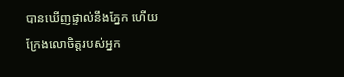បានឃើញផ្ទាល់នឹងភ្នែក ហើយក្រែងលោចិត្តរបស់អ្នក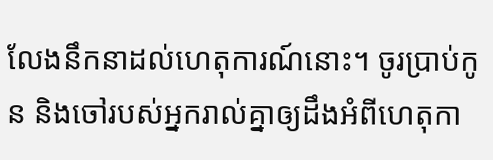លែងនឹកនាដល់ហេតុការណ៍នោះ។ ចូរប្រាប់កូន និងចៅរបស់អ្នករាល់គ្នាឲ្យដឹងអំពីហេតុកា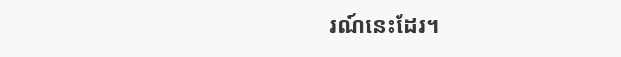រណ៍នេះដែរ។